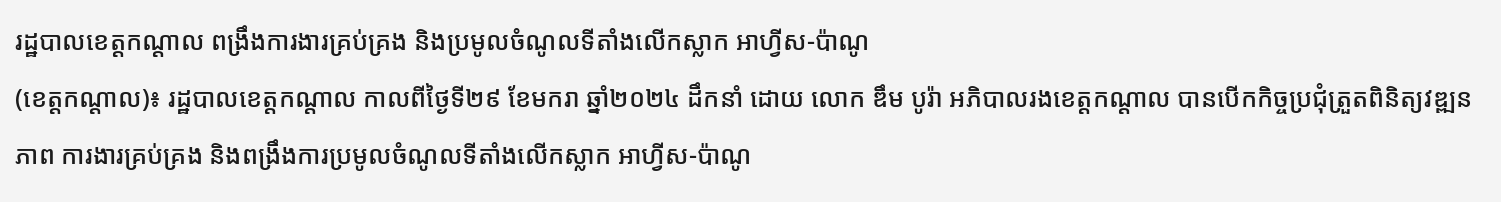រដ្ឋបាលខេត្តកណ្តាល ពង្រឹងការងារគ្រប់គ្រង និងប្រមូលចំណូលទីតាំងលើកស្លាក អាហ្វីស-ប៉ាណូ
(ខេត្តកណ្ដាល)៖ រដ្ឋបាលខេត្តកណ្តាល កាលពីថ្ងៃទី២៩ ខែមករា ឆ្នាំ២០២៤ ដឹកនាំ ដោយ លោក ឌឹម បូរ៉ា អភិបាលរងខេត្តកណ្ដាល បានបើកកិច្ចប្រជុំត្រួតពិនិត្យវឌ្ឍនភាព ការងារគ្រប់គ្រង និងពង្រឹងការប្រមូលចំណូលទីតាំងលើកស្លាក អាហ្វីស-ប៉ាណូ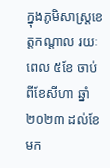ក្នុងភូមិសាស្ត្រខេត្តកណ្តាល រយៈពេល ៥ខែ ចាប់ពីខែសីហា ឆ្នាំ២០២៣ ដល់ខែមក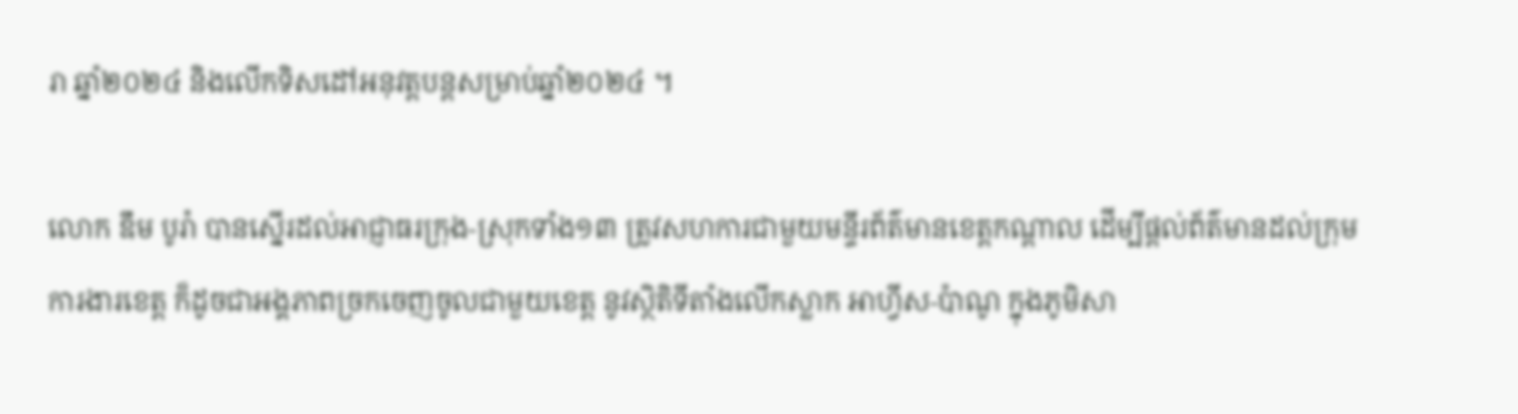រា ឆ្នាំ២០២៤ និងលើកទិសដៅអនុវត្តបន្តសម្រាប់ឆ្នាំ២០២៤ ។

លោក ឌឹម បូរ៉ា បានស្នើរដល់អាជ្ញាធរក្រុង-ស្រុកទាំង១៣ ត្រូវសហការជាមួយមន្ទីរព័ត៌មានខេត្តកណ្ដាល ដើម្បីផ្ដល់ព័ត៌មានដល់ក្រុមការងារខេត្ត ក៏ដូចជាអង្គភាពច្រកចេញចូលជាមួយខេត្ត នូវស្ថិតិទីតាំងលើកស្លាក អាហ្វីស-ប៉ាណូ ក្នុងភូមិសា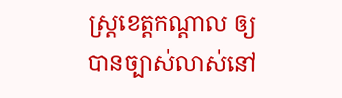ស្ត្រខេត្តកណ្តាល ឲ្យបានច្បាស់លាស់នៅ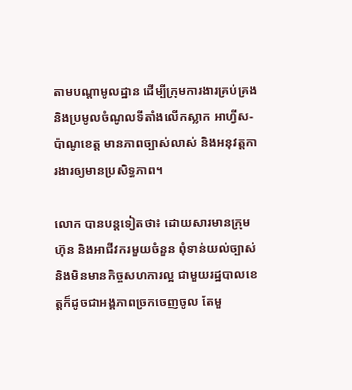តាមបណ្តាមូលដ្ឋាន ដើម្បីក្រុមការងារគ្រប់គ្រង និងប្រមូលចំណូលទីតាំងលើកស្លាក អាហ្វីស-ប៉ាណូខេត្ត មានភាពច្បាស់លាស់ និងអនុវត្តការងារឲ្យមានប្រសិទ្ធភាព។

លោក បានបន្តទៀតថា៖ ដោយសារមានក្រុមហ៊ុន និងអាជីវករមួយចំនួន ពុំទាន់យល់ច្បាស់ និងមិនមានកិច្ចសហការល្អ ជាមួយរដ្ឋបាលខេត្តក៏ដូចជាអង្គភាពច្រកចេញចូល តែមួ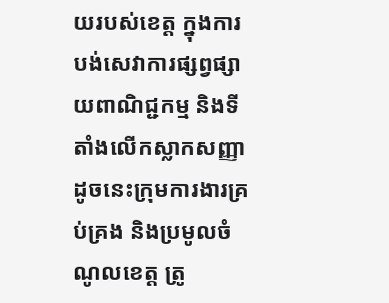យរបស់ខេត្ត ក្នុងការបង់សេវាការផ្សព្វផ្សាយពាណិជ្ជកម្ម និងទីតាំងលើកស្លាកសញ្ញា ដូចនេះក្រុមការងារគ្រប់គ្រង និងប្រមូលចំណូលខេត្ត ត្រូ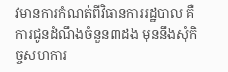វមានការកំណត់ពីវិធានការរដ្ឋបាល គឺការជូនដំណឹងចំនួន៣ដង មុននឹងសុំកិច្ចសហការ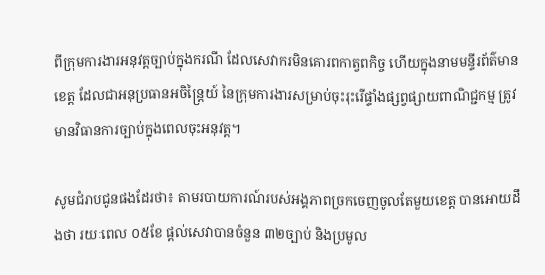ពីក្រុមការងារអនុវត្តច្បាប់ក្នុងករណី ដែលសេវាករមិនគោរពកាត្វពកិច្ច ហើយក្នុងនាមមន្ទីរព័ត៌មានខេត្ត ដែលជាអនុប្រធានអចិន្ត្រៃយ៍ នៃក្រុមការងារសម្រាប់ចុះរុះរើផ្ទាំងផ្សព្វផ្សាយពាណិជ្ជកម្ម ត្រូវមានវិធានការច្បាប់ក្នុងពេលចុះអនុវត្ត។

សូមជំរាបជូនផងដែរថា៖ តាមរបាយការណ៍របស់អង្គភាពច្រកចេញចូលតែមួយខេត្ត បានអោយដឹងថា រយៈពេល ០៥ខែ ផ្ដល់សេវាបានចំនួន ៣២ច្បាប់ និងប្រមូល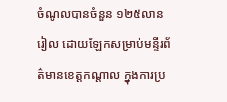ចំណូលបានចំនួន ១២៥លានរៀល ដោយឡែកសម្រាប់មន្ទីរព័ត៌មានខេត្តកណ្ដាល ក្នុងការប្រ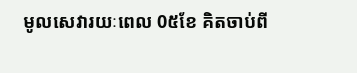មូលសេវារយៈពេល 0៥ខែ គិតចាប់ពី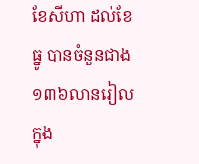ខែសីហា ដល់ខែធ្នូ បានចំនួនជាង ១៣៦លានរៀល ក្នុង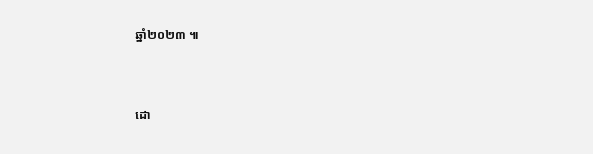ឆ្នាំ២០២៣ ៕


ដោ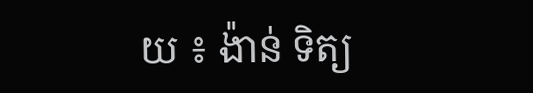យ ៖ ង៉ាន់ ទិត្យ